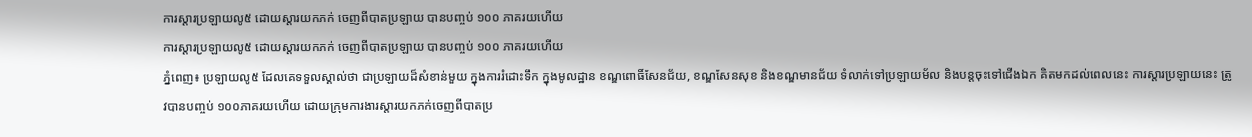ការស្តារប្រឡាយលូ៥ ដោយស្តារយកភក់ ចេញពីបាតប្រឡាយ បានបញ្ចប់ ១០០ ភាគរយហើយ
ការស្តារប្រឡាយលូ៥ ដោយស្តារយកភក់ ចេញពីបាតប្រឡាយ បានបញ្ចប់ ១០០ ភាគរយហើយ
ភ្នំពេញ៖ ប្រឡាយលូ៥ ដែលគេទទួលស្គាល់ថា ជាប្រឡាយដ៏សំខាន់មួយ ក្នុងការរំដោះទឹក ក្នុងមូលដ្ឋាន ខណ្ឌពោធិ៍សែនជ័យ, ខណ្ឌសែនសុខ និងខណ្ឌមានជ័យ ទំលាក់ទៅប្រឡាយម័ល និងបន្តចុះទៅជើងឯក គិតមកដល់ពេលនេះ ការស្តារប្រឡាយនេះ ត្រូវបានបញ្ចប់ ១០០ភាគរយហើយ ដោយក្រុមការងារស្តារយកភក់ចេញពីបាតប្រ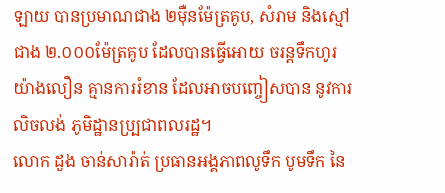ឡាយ បានប្រមាណជាង ២ម៉ឺនម៉ែត្រគូប, សំរាម និងស្មៅជាង ២.០០០ម៉ែត្រគូប ដែលបានធ្វើអោយ ចរន្តទឹកហូរយ៉ាងលឿន គ្មានការរំខាន ដែលអាចបញ្ចៀសបាន នូវការលិចលង់ ភូមិដ្ឋានប្ប្រជាពលរដ្ឋ។
លោក ដួង ចាន់សារ៉ាត់ ប្រធានអង្គភាពលូទឹក បូមទឹក នៃ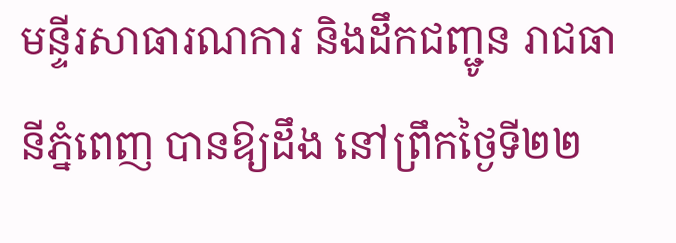មន្ទីរសាធារណការ និងដឹកជញ្ជូន រាជធានីភ្នំពេញ បានឱ្យដឹង នៅព្រឹកថ្ងៃទី២២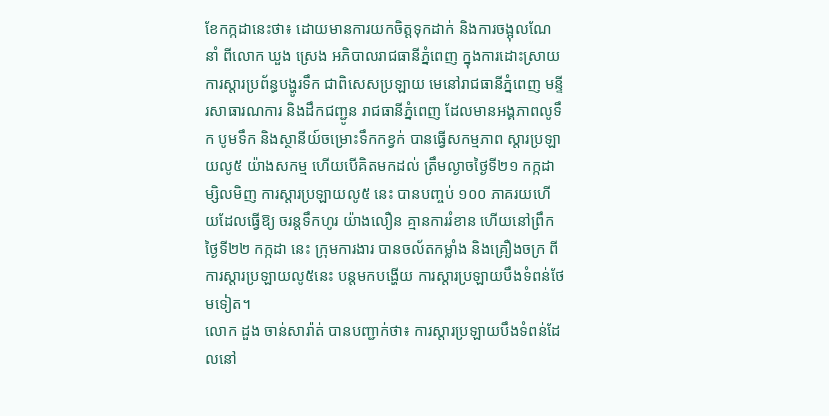ខែកក្កដានេះថា៖ ដោយមានការយកចិត្តទុកដាក់ និងការចង្អុលណែនាំ ពីលោក ឃួង ស្រេង អភិបាលរាជធានីភ្នំពេញ ក្នុងការដោះស្រាយ ការស្តារប្រព័ន្ធបង្ហូរទឹក ជាពិសេសប្រឡាយ មេនៅរាជធានីភ្នំពេញ មន្ទីរសាធារណការ និងដឹកជញ្ជូន រាជធានីភ្នំពេញ ដែលមានអង្គភាពលូទឹក បូមទឹក និងស្ថានីយ៍ចម្រោះទឹកកខ្វក់ បានធ្វើសកម្មភាព ស្តារប្រឡាយលូ៥ យ៉ាងសកម្ម ហើយបើគិតមកដល់ ត្រឹមល្ងាចថ្ងៃទី២១ កក្កដា ម្សិលមិញ ការស្តារប្រឡាយលូ៥ នេះ បានបញ្ចប់ ១០០ ភាគរយហើយដែលធ្វើឱ្យ ចរន្តទឹកហូរ យ៉ាងលឿន គ្មានការរំខាន ហើយនៅព្រឹកថ្ងៃទី២២ កក្កដា នេះ ក្រុមការងារ បានចល័តកម្លាំង និងគ្រឿងចក្រ ពីការស្តារប្រឡាយលូ៥នេះ បន្តមកបង្ហើយ ការស្តារប្រឡាយបឹងទំពន់ថែមទៀត។
លោក ដួង ចាន់សារ៉ាត់ បានបញ្ជាក់ថា៖ ការស្តារប្រឡាយបឹងទំពន់ដែលនៅ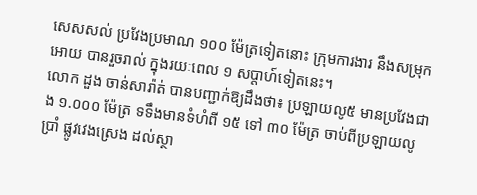សេសសល់ ប្រវែងប្រមាណ ១០០ ម៉ែត្រទៀតនោះ ក្រុមការងារ នឹងសម្រុកអោយ បានរួចរាល់ ក្នុងរយៈពេល ១ សប្តាហ៍ទៀតនេះ។
លោក ដួង ចាន់សារ៉ាត់ បានបញ្ជាក់ឱ្យដឹងថា៖ ប្រឡាយលូ៥ មានប្រវែងជាង ១.០០០ ម៉ែត្រ ទទឹងមានទំហំពី ១៥ ទៅ ៣០ ម៉ែត្រ ចាប់ពីប្រឡាយលូប្រាំ ផ្លូវវេងស្រេង ដល់ស្ថា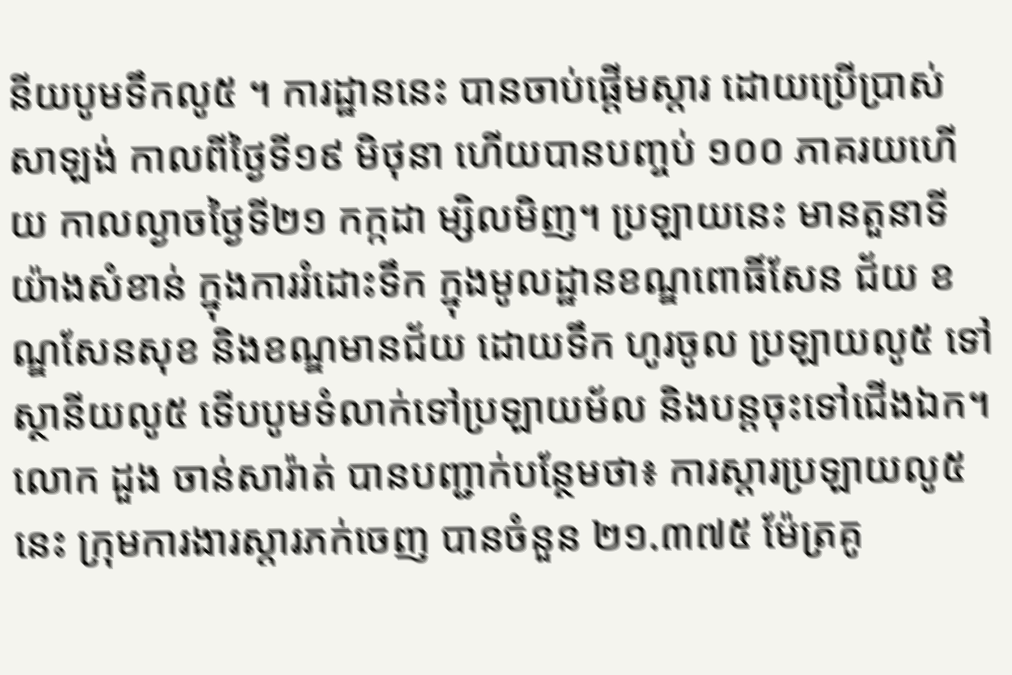នីយបូមទឹកលូ៥ ។ ការដ្ឋាននេះ បានចាប់ផ្តើមស្តារ ដោយប្រើប្រាស់សាឡង់ កាលពីថ្ងៃទី១៩ មិថុនា ហើយបានបញ្ចប់ ១០០ ភាគរយហើយ កាលល្ងាចថ្ងៃទី២១ កក្កដា ម្សិលមិញ។ ប្រឡាយនេះ មានតួនាទីយ៉ាងសំខាន់ ក្នុងការរំដោះទឹក ក្នុងមូលដ្ឋានខណ្ឌពោធិ៍សែន ជ័យ ខណ្ឌសែនសុខ និងខណ្ឌមានជ័យ ដោយទឹក ហូរចូល ប្រឡាយលូ៥ ទៅស្ថានីយលូ៥ ទើបបូមទំលាក់ទៅប្រឡាយម័ល និងបន្តចុះទៅជើងឯក។
លោក ដួង ចាន់សារ៉ាត់ បានបញ្ជាក់បន្ថែមថា៖ ការស្តារប្រឡាយលូ៥នេះ ក្រុមការងារស្តារភក់ចេញ បានចំនួន ២១.៣៧៥ ម៉ែត្រគូ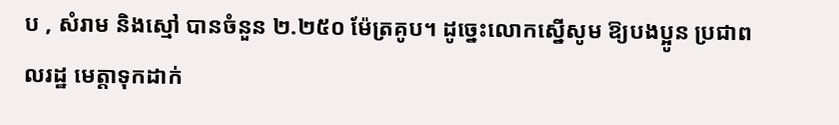ប , សំរាម និងស្មៅ បានចំនួន ២.២៥០ ម៉ែត្រគូប។ ដូច្នេះលោកស្នើសូម ឱ្យបងប្អូន ប្រជាពលរដ្ឋ មេត្តាទុកដាក់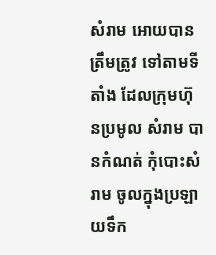សំរាម អោយបានត្រឹមត្រូវ ទៅតាមទីតាំង ដែលក្រុមហ៊ុនប្រមូល សំរាម បានកំណត់ កុំបោះសំរាម ចូលក្នុងប្រឡាយទឹក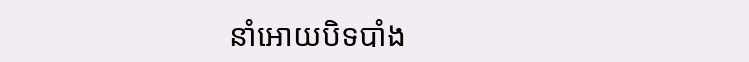នាំអោយបិទបាំង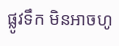ផ្លូវទឹក មិនអាចហូ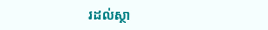រដល់ស្ថា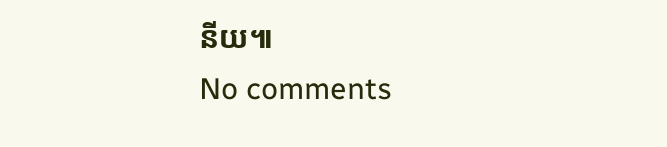នីយ៕
No comments